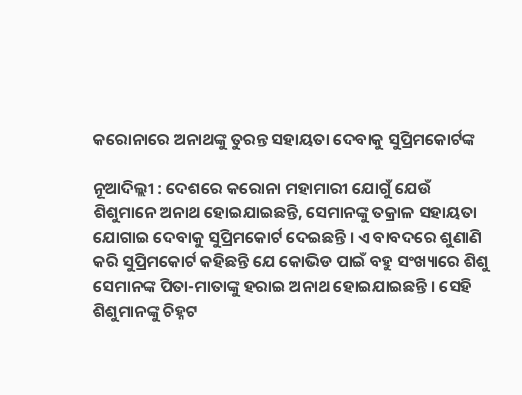କରୋନାରେ ଅନାଥଙ୍କୁ ତୁରନ୍ତ ସହାୟତା ଦେବାକୁ ସୁପ୍ରିମକୋର୍ଟଙ୍କ

ନୂଆଦିଲ୍ଲୀ : ଦେଶରେ କରୋନା ମହାମାରୀ ଯୋଗୁଁ ଯେଉଁ ଶିଶୁମାନେ ଅନାଥ ହୋଇଯାଇଛନ୍ତି, ସେମାନଙ୍କୁ ତକ୍ରାଳ ସହାୟତା ଯୋଗାଇ ଦେବାକୁ ସୁପ୍ରିମକୋର୍ଟ ଦେଇଛନ୍ତି । ଏ ବାବଦରେ ଶୁଣାଣି କରି ସୁପ୍ରିମକୋର୍ଟ କହିଛନ୍ତି ଯେ କୋଭିଡ ପାଇଁ ବହୁ ସଂଖ୍ୟାରେ ଶିଶୁ ସେମାନଙ୍କ ପିତା-ମାତାଙ୍କୁ ହରାଇ ଅନାଥ ହୋଇଯାଇଛନ୍ତି । ସେହି ଶିଶୁମାନଙ୍କୁ ଚିହ୍ନଟ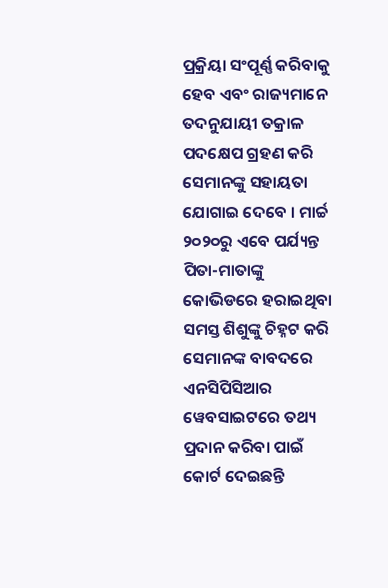ପ୍ରକ୍ରିୟା ସଂପୂର୍ଣ୍ଣ କରିବାକୁ ହେବ ଏବଂ ରାଜ୍ୟମାନେ ତଦନୁଯାୟୀ ତକ୍ରାଳ ପଦକ୍ଷେପ ଗ୍ରହଣ କରି ସେମାନଙ୍କୁ ସହାୟତା ଯୋଗାଇ ଦେବେ । ମାର୍ଚ୍ଚ ୨୦୨୦ରୁ ଏବେ ପର୍ଯ୍ୟନ୍ତ ପିତା-ମାତାଙ୍କୁ କୋଭିଡରେ ହରାଇଥିବା ସମସ୍ତ ଶିଶୁଙ୍କୁ ଚିହ୍ନଟ କରି ସେମାନଙ୍କ ବାବଦରେ ଏନସିପିସିଆର ୱେବସାଇଟରେ ତଥ୍ୟ ପ୍ରଦାନ କରିବା ପାଇଁ କୋର୍ଟ ଦେଇଛନ୍ତି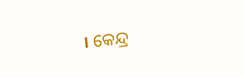। କେନ୍ଦ୍ର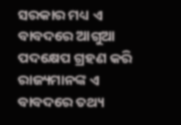ସରକାର ମଧ୍ୟ ଏ ବାବଦରେ ଆଗୁଆ ପଦକ୍ଷେପ ଗ୍ରହଣ କରି ରାଜ୍ୟମାନଙ୍କ ଏ ବାବଦରେ ତଥ୍ୟ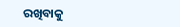ରଖିବାକୁ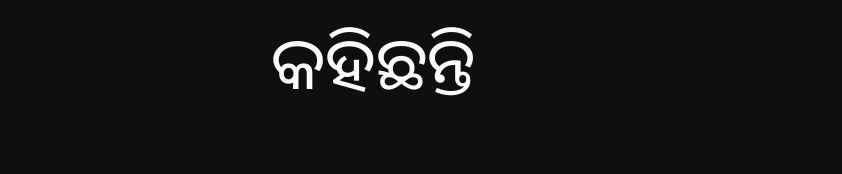କହିଛନ୍ତି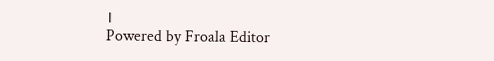।
Powered by Froala Editor